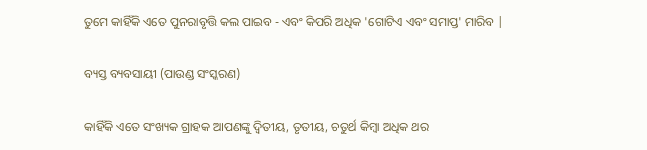ତୁମେ କାହିଁକି ଏତେ ପୁନରାବୃତ୍ତି କଲ ପାଇବ - ଏବଂ କିପରି ଅଧିକ 'ଗୋଟିଏ ଏବଂ ସମାପ୍ତ' ମାରିବ |

ବ୍ୟସ୍ତ ବ୍ୟବସାୟୀ (ପାଉଣ୍ଡ ସଂସ୍କରଣ)

କାହିଁକି ଏତେ ସଂଖ୍ୟକ ଗ୍ରାହକ ଆପଣଙ୍କୁ ଦ୍ୱିତୀୟ, ତୃତୀୟ, ଚତୁର୍ଥ କିମ୍ବା ଅଧିକ ଥର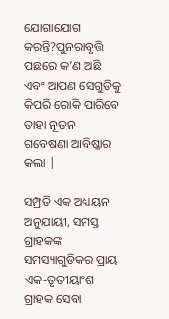ଯୋଗାଯୋଗ କରନ୍ତି?ପୁନରାବୃତ୍ତି ପଛରେ କ’ଣ ଅଛି ଏବଂ ଆପଣ ସେଗୁଡିକୁ କିପରି ରୋକି ପାରିବେ ତାହା ନୂତନ ଗବେଷଣା ଆବିଷ୍କାର କଲା |

ସମ୍ପ୍ରତି ଏକ ଅଧ୍ୟୟନ ଅନୁଯାୟୀ, ସମସ୍ତ ଗ୍ରାହକଙ୍କ ସମସ୍ୟାଗୁଡିକର ପ୍ରାୟ ଏକ-ତୃତୀୟାଂଶ ଗ୍ରାହକ ସେବା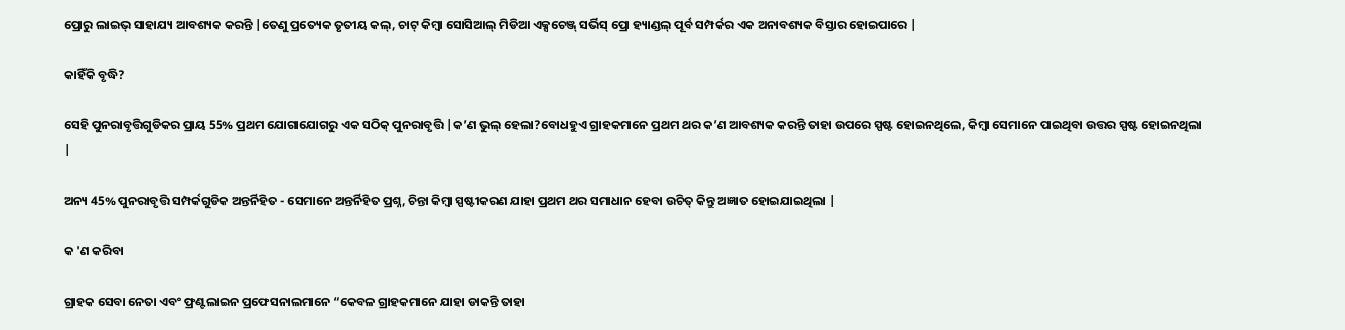ପ୍ରୋରୁ ଲାଇଭ୍ ସାହାଯ୍ୟ ଆବଶ୍ୟକ କରନ୍ତି |ତେଣୁ ପ୍ରତ୍ୟେକ ତୃତୀୟ କଲ୍, ଚାଟ୍ କିମ୍ବା ସୋସିଆଲ୍ ମିଡିଆ ଏକ୍ସଚେଞ୍ଜ୍ ସର୍ଭିସ୍ ପ୍ରୋ ହ୍ୟାଣ୍ଡଲ୍ ପୂର୍ବ ସମ୍ପର୍କର ଏକ ଅନାବଶ୍ୟକ ବିସ୍ତାର ହୋଇପାରେ |

କାହିଁକି ବୃଦ୍ଧି?

ସେହି ପୁନରାବୃତ୍ତିଗୁଡିକର ପ୍ରାୟ 55% ପ୍ରଥମ ଯୋଗାଯୋଗରୁ ଏକ ସଠିକ୍ ପୁନରାବୃତ୍ତି |କ’ଣ ଭୁଲ୍ ହେଲା?ବୋଧହୁଏ ଗ୍ରାହକମାନେ ପ୍ରଥମ ଥର କ’ଣ ଆବଶ୍ୟକ କରନ୍ତି ତାହା ଉପରେ ସ୍ପଷ୍ଟ ହୋଇନଥିଲେ, କିମ୍ବା ସେମାନେ ପାଇଥିବା ଉତ୍ତର ସ୍ପଷ୍ଟ ହୋଇନଥିଲା |

ଅନ୍ୟ 45% ପୁନରାବୃତ୍ତି ସମ୍ପର୍କଗୁଡିକ ଅନ୍ତର୍ନିହିତ - ସେମାନେ ଅନ୍ତର୍ନିହିତ ପ୍ରଶ୍ନ, ଚିନ୍ତା କିମ୍ବା ସ୍ପଷ୍ଟୀକରଣ ଯାହା ପ୍ରଥମ ଥର ସମାଧାନ ହେବା ଉଚିତ୍ କିନ୍ତୁ ଅଜ୍ଞାତ ହୋଇଯାଇଥିଲା |

କ 'ଣ କରିବା

ଗ୍ରାହକ ସେବା ନେତା ଏବଂ ଫ୍ରଣ୍ଟଲାଇନ ପ୍ରଫେସନାଲମାନେ “କେବଳ ଗ୍ରାହକମାନେ ଯାହା ଡାକନ୍ତି ତାହା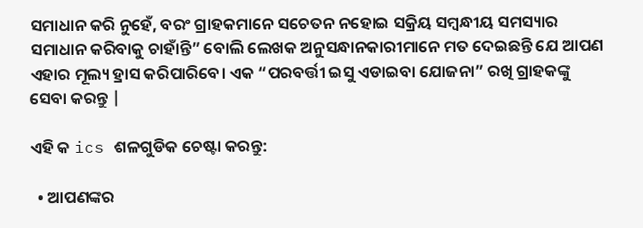ସମାଧାନ କରି ନୁହେଁ, ବରଂ ଗ୍ରାହକମାନେ ସଚେତନ ନହୋଇ ସକ୍ରିୟ ସମ୍ବନ୍ଧୀୟ ସମସ୍ୟାର ସମାଧାନ କରିବାକୁ ଚାହାଁନ୍ତି” ବୋଲି ଲେଖକ ଅନୁସନ୍ଧାନକାରୀମାନେ ମତ ଦେଇଛନ୍ତି ଯେ ଆପଣ ଏହାର ମୂଲ୍ୟ ହ୍ରାସ କରିପାରିବେ। ଏକ “ପରବର୍ତ୍ତୀ ଇସୁ ଏଡାଇବା ଯୋଜନା” ରଖି ଗ୍ରାହକଙ୍କୁ ସେବା କରନ୍ତୁ |

ଏହି କ ics ଶଳଗୁଡିକ ଚେଷ୍ଟା କରନ୍ତୁ:

  • ଆପଣଙ୍କର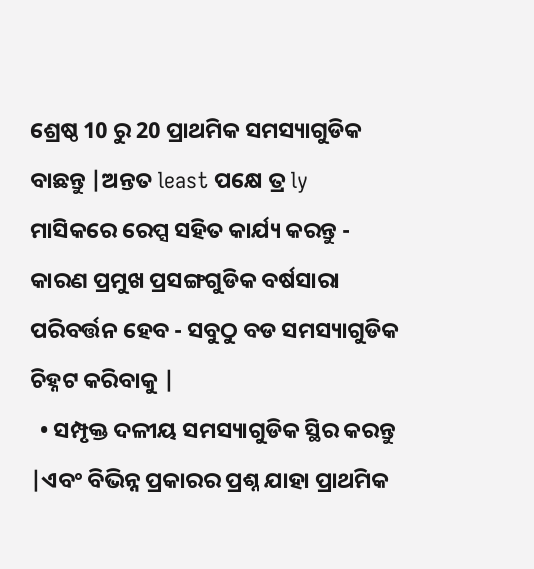ଶ୍ରେଷ୍ଠ 10 ରୁ 20 ପ୍ରାଥମିକ ସମସ୍ୟାଗୁଡିକ ବାଛନ୍ତୁ |ଅନ୍ତତ least ପକ୍ଷେ ତ୍ର ly ମାସିକରେ ରେପ୍ସ ସହିତ କାର୍ଯ୍ୟ କରନ୍ତୁ - କାରଣ ପ୍ରମୁଖ ପ୍ରସଙ୍ଗଗୁଡିକ ବର୍ଷସାରା ପରିବର୍ତ୍ତନ ହେବ - ସବୁଠୁ ବଡ ସମସ୍ୟାଗୁଡିକ ଚିହ୍ନଟ କରିବାକୁ |
  • ସମ୍ପୃକ୍ତ ଦଳୀୟ ସମସ୍ୟାଗୁଡିକ ସ୍ଥିର କରନ୍ତୁ |ଏବଂ ବିଭିନ୍ନ ପ୍ରକାରର ପ୍ରଶ୍ନ ଯାହା ପ୍ରାଥମିକ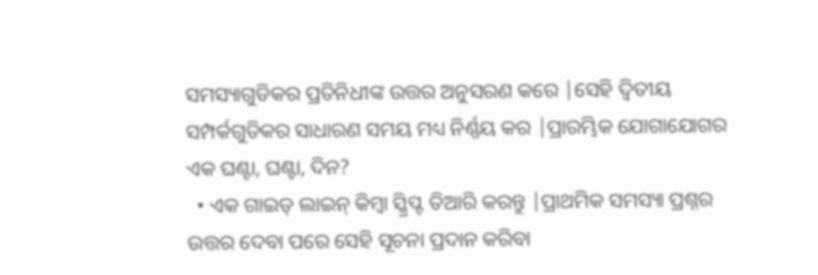ସମସ୍ୟାଗୁଡିକର ପ୍ରତିନିଧୀଙ୍କ ଉତ୍ତର ଅନୁସରଣ କରେ |ସେହି ଦ୍ୱିତୀୟ ସମ୍ପର୍କଗୁଡିକର ସାଧାରଣ ସମୟ ମଧ୍ୟ ନିର୍ଣ୍ଣୟ କର |ପ୍ରାରମ୍ଭିକ ଯୋଗାଯୋଗର ଏକ ଘଣ୍ଟା, ଘଣ୍ଟା, ଦିନ?
  • ଏକ ଗାଇଡ୍ ଲାଇନ୍ କିମ୍ବା ସ୍କ୍ରିପ୍ଟ ତିଆରି କରନ୍ତୁ |ପ୍ରାଥମିକ ସମସ୍ୟା ପ୍ରଶ୍ନର ଉତ୍ତର ଦେବା ପରେ ସେହି ସୂଚନା ପ୍ରଦାନ କରିବା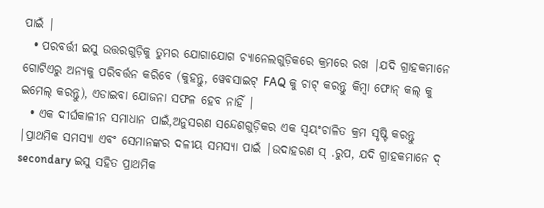ପାଇଁ |
  • ପରବର୍ତ୍ତୀ ଇସୁ ଉତ୍ତରଗୁଡ଼ିକୁ ତୁମର ଯୋଗାଯୋଗ ଚ୍ୟାନେଲଗୁଡ଼ିକରେ କ୍ରମରେ ରଖ |ଯଦି ଗ୍ରାହକମାନେ ଗୋଟିଏରୁ ଅନ୍ୟକୁ ପରିବର୍ତ୍ତନ କରିବେ (କୁହନ୍ତୁ, ୱେବସାଇଟ୍ FAQ କୁ ଚାଟ୍ କରନ୍ତୁ କିମ୍ବା ଫୋନ୍ କଲ୍ କୁ ଇମେଲ୍ କରନ୍ତୁ), ଏଡାଇବା ଯୋଜନା ସଫଳ ହେବ ନାହିଁ |
  • ଏକ ଦୀର୍ଘକାଳୀନ ସମାଧାନ ପାଇଁ,ଅନୁସରଣ ସନ୍ଦେଶଗୁଡ଼ିକର ଏକ ସ୍ୱୟଂଚାଳିତ କ୍ରମ ସୃଷ୍ଟି କରନ୍ତୁ |ପ୍ରାଥମିକ ସମସ୍ୟା ଏବଂ ସେମାନଙ୍କର ଦଳୀୟ ସମସ୍ୟା ପାଇଁ |ଉଦାହରଣ ସ୍ .ରୁପ, ଯଦି ଗ୍ରାହକମାନେ ଦ୍ secondary ଇସୁ ସହିତ ପ୍ରାଥମିକ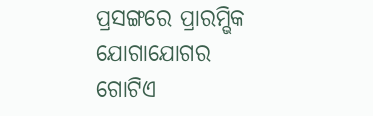ପ୍ରସଙ୍ଗରେ ପ୍ରାରମ୍ଭିକ ଯୋଗାଯୋଗର ଗୋଟିଏ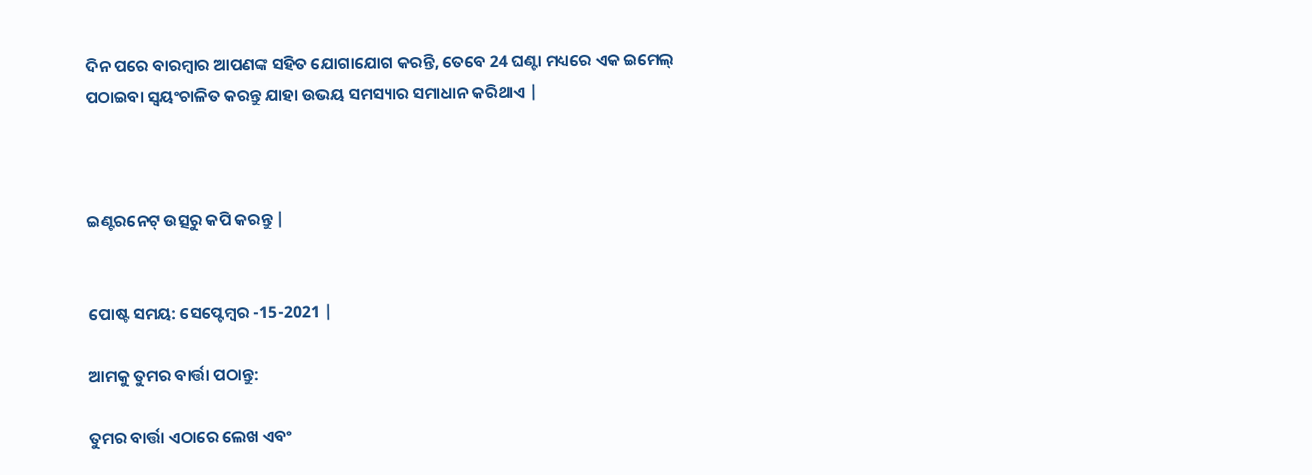ଦିନ ପରେ ବାରମ୍ବାର ଆପଣଙ୍କ ସହିତ ଯୋଗାଯୋଗ କରନ୍ତି, ତେବେ 24 ଘଣ୍ଟା ମଧ୍ୟରେ ଏକ ଇମେଲ୍ ପଠାଇବା ସ୍ୱୟଂଚାଳିତ କରନ୍ତୁ ଯାହା ଉଭୟ ସମସ୍ୟାର ସମାଧାନ କରିଥାଏ |



ଇଣ୍ଟରନେଟ୍ ଉତ୍ସରୁ କପି କରନ୍ତୁ |


ପୋଷ୍ଟ ସମୟ: ସେପ୍ଟେମ୍ବର -15-2021 |

ଆମକୁ ତୁମର ବାର୍ତ୍ତା ପଠାନ୍ତୁ:

ତୁମର ବାର୍ତ୍ତା ଏଠାରେ ଲେଖ ଏବଂ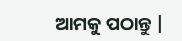ଆମକୁ ପଠାନ୍ତୁ |